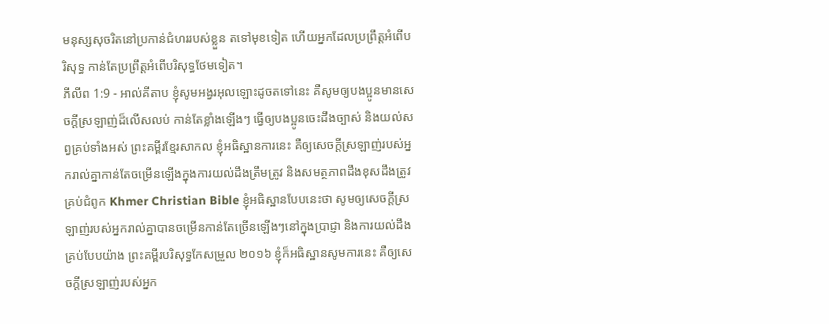មនុស្សសុចរិតនៅប្រកាន់ជំហររបស់ខ្លួន តទៅមុខទៀត ហើយអ្នកដែលប្រព្រឹត្តអំពើបរិសុទ្ធ កាន់តែប្រព្រឹត្តអំពើបរិសុទ្ធថែមទៀត។
ភីលីព 1:9 - អាល់គីតាប ខ្ញុំសូមអង្វរអុលឡោះដូចតទៅនេះ គឺសូមឲ្យបងប្អូនមានសេចក្ដីស្រឡាញ់ដ៏លើសលប់ កាន់តែខ្លាំងឡើងៗ ធ្វើឲ្យបងប្អូនចេះដឹងច្បាស់ និងយល់សព្វគ្រប់ទាំងអស់ ព្រះគម្ពីរខ្មែរសាកល ខ្ញុំអធិស្ឋានការនេះ គឺឲ្យសេចក្ដីស្រឡាញ់របស់អ្នករាល់គ្នាកាន់តែចម្រើនឡើងក្នុងការយល់ដឹងត្រឹមត្រូវ និងសមត្ថភាពដឹងខុសដឹងត្រូវគ្រប់ជំពូក Khmer Christian Bible ខ្ញុំអធិស្ឋានបែបនេះថា សូមឲ្យសេចក្ដីស្រឡាញ់របស់អ្នករាល់គ្នាបានចម្រើនកាន់តែច្រើនឡើងៗនៅក្នុងប្រាជ្ញា និងការយល់ដឹងគ្រប់បែបយ៉ាង ព្រះគម្ពីរបរិសុទ្ធកែសម្រួល ២០១៦ ខ្ញុំក៏អធិស្ឋានសូមការនេះ គឺឲ្យសេចក្ដីស្រឡាញ់របស់អ្នក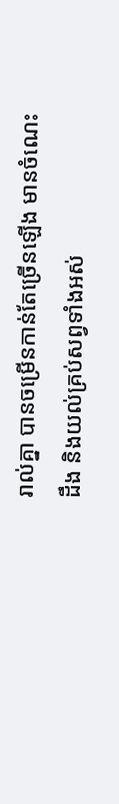រាល់គ្នា បានចម្រើនកាន់តែច្រើនឡើង មានចំណេះដឹង និងយល់គ្រប់សព្វទាំងអស់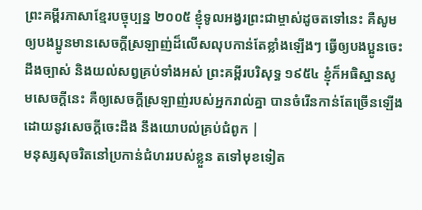ព្រះគម្ពីរភាសាខ្មែរបច្ចុប្បន្ន ២០០៥ ខ្ញុំទូលអង្វរព្រះជាម្ចាស់ដូចតទៅនេះ គឺសូមឲ្យបងប្អូនមានសេចក្ដីស្រឡាញ់ដ៏លើសលុបកាន់តែខ្លាំងឡើងៗ ធ្វើឲ្យបងប្អូនចេះដឹងច្បាស់ និងយល់សព្វគ្រប់ទាំងអស់ ព្រះគម្ពីរបរិសុទ្ធ ១៩៥៤ ខ្ញុំក៏អធិស្ឋានសូមសេចក្ដីនេះ គឺឲ្យសេចក្ដីស្រឡាញ់របស់អ្នករាល់គ្នា បានចំរើនកាន់តែច្រើនឡើង ដោយនូវសេចក្ដីចេះដឹង នឹងយោបល់គ្រប់ជំពូក |
មនុស្សសុចរិតនៅប្រកាន់ជំហររបស់ខ្លួន តទៅមុខទៀត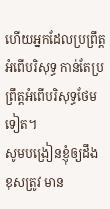ហើយអ្នកដែលប្រព្រឹត្តអំពើបរិសុទ្ធ កាន់តែប្រព្រឹត្តអំពើបរិសុទ្ធថែមទៀត។
សូមបង្រៀនខ្ញុំឲ្យដឹងខុសត្រូវ មាន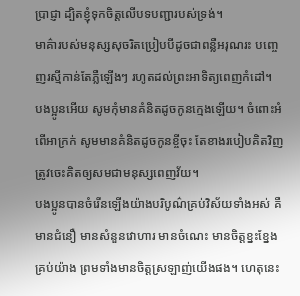ប្រាជ្ញា ដ្បិតខ្ញុំទុកចិត្តលើបទបញ្ជារបស់ទ្រង់។
មាគ៌ារបស់មនុស្សសុចរិតប្រៀបបីដូចជាពន្លឺអរុណរះ បញ្ចេញរស្មីកាន់តែភ្លឺឡើងៗ រហូតដល់ព្រះអាទិត្យពេញកំដៅ។
បងប្អូនអើយ សូមកុំមានគំនិតដូចកូនក្មេងឡើយ។ ចំពោះអំពើអាក្រក់ សូមមានគំនិតដូចកូនខ្ចីចុះ តែខាងរបៀបគិតវិញ ត្រូវចេះគិតឲ្យសមជាមនុស្សពេញវ័យ។
បងប្អូនបានចំរើនឡើងយ៉ាងបរិបូណ៌គ្រប់វិស័យទាំងអស់ គឺមានជំនឿ មានសំនួនវោហារ មានចំណេះ មានចិត្ដខ្នះខ្នែងគ្រប់យ៉ាង ព្រមទាំងមានចិត្ដស្រឡាញ់យើងផង។ ហេតុនេះ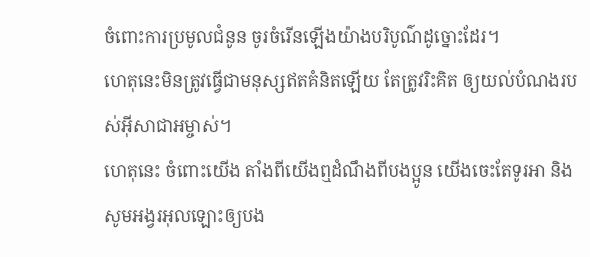ចំពោះការប្រមូលជំនូន ចូរចំរើនឡើងយ៉ាងបរិបូណ៌ដូច្នោះដែរ។
ហេតុនេះមិនត្រូវធ្វើជាមនុស្សឥតគំនិតឡើយ តែត្រូវរិះគិត ឲ្យយល់បំណងរបស់អ៊ីសាជាអម្ចាស់។
ហេតុនេះ ចំពោះយើង តាំងពីយើងឮដំណឹងពីបងប្អូន យើងចេះតែទូរអា និងសូមអង្វរអុលឡោះឲ្យបង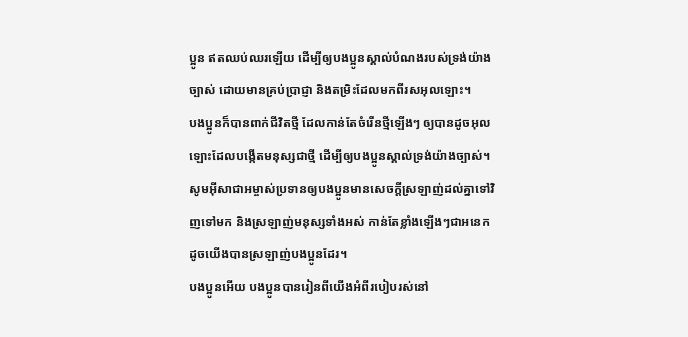ប្អូន ឥតឈប់ឈរឡើយ ដើម្បីឲ្យបងប្អូនស្គាល់បំណងរបស់ទ្រង់យ៉ាងច្បាស់ ដោយមានគ្រប់ប្រាជ្ញា និងតម្រិះដែលមកពីរសអុលឡោះ។
បងប្អូនក៏បានពាក់ជីវិតថ្មី ដែលកាន់តែចំរើនថ្មីឡើងៗ ឲ្យបានដូចអុលឡោះដែលបង្កើតមនុស្សជាថ្មី ដើម្បីឲ្យបងប្អូនស្គាល់ទ្រង់យ៉ាងច្បាស់។
សូមអ៊ីសាជាអម្ចាស់ប្រទានឲ្យបងប្អូនមានសេចក្ដីស្រឡាញ់ដល់គ្នាទៅវិញទៅមក និងស្រឡាញ់មនុស្សទាំងអស់ កាន់តែខ្លាំងឡើងៗជាអនេកដូចយើងបានស្រឡាញ់បងប្អូនដែរ។
បងប្អូនអើយ បងប្អូនបានរៀនពីយើងអំពីរបៀបរស់នៅ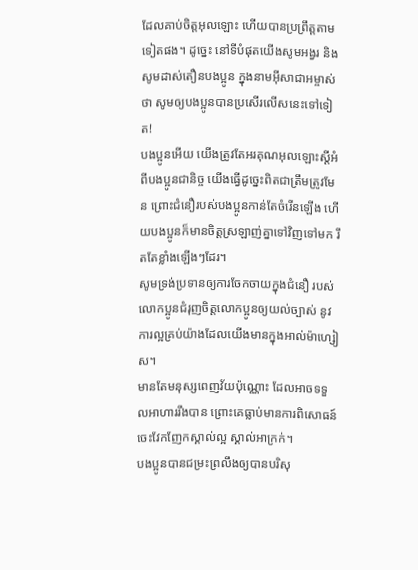ដែលគាប់ចិត្តអុលឡោះ ហើយបានប្រព្រឹត្ដតាមទៀតផង។ ដូច្នេះ នៅទីបំផុតយើងសូមអង្វរ និងសូមដាស់តឿនបងប្អូន ក្នុងនាមអ៊ីសាជាអម្ចាស់ថា សូមឲ្យបងប្អូនបានប្រសើរលើសនេះទៅទៀត!
បងប្អូនអើយ យើងត្រូវតែអរគុណអុលឡោះស្ដីអំពីបងប្អូនជានិច្ច យើងធ្វើដូច្នេះពិតជាត្រឹមត្រូវមែន ព្រោះជំនឿរបស់បងប្អូនកាន់តែចំរើនឡើង ហើយបងប្អូនក៏មានចិត្ដស្រឡាញ់គ្នាទៅវិញទៅមក រឹតតែខ្លាំងឡើងៗដែរ។
សូមទ្រង់ប្រទានឲ្យការចែកចាយក្នុងជំនឿ របស់លោកប្អូនជំរុញចិត្ដលោកប្អូនឲ្យយល់ច្បាស់ នូវការល្អគ្រប់យ៉ាងដែលយើងមានក្នុងអាល់ម៉ាហ្សៀស។
មានតែមនុស្សពេញវ័យប៉ុណ្ណោះ ដែលអាចទទួលអាហាររឹងបាន ព្រោះគេធ្លាប់មានការពិសោធន៍ចេះវែកញែកស្គាល់ល្អ ស្គាល់អាក្រក់។
បងប្អូនបានជម្រះព្រលឹងឲ្យបានបរិសុ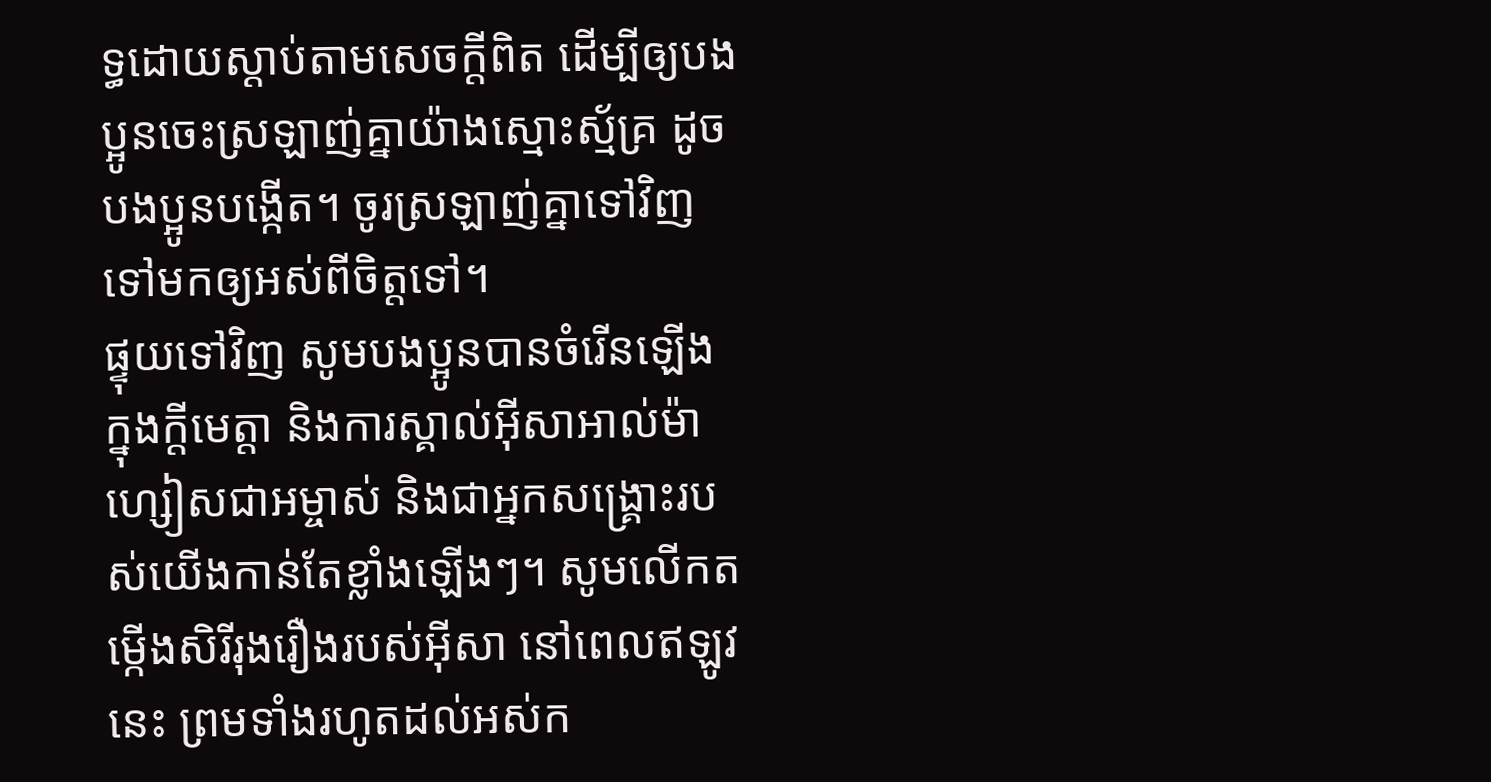ទ្ធដោយស្ដាប់តាមសេចក្ដីពិត ដើម្បីឲ្យបងប្អូនចេះស្រឡាញ់គ្នាយ៉ាងស្មោះស្ម័គ្រ ដូចបងប្អូនបង្កើត។ ចូរស្រឡាញ់គ្នាទៅវិញទៅមកឲ្យអស់ពីចិត្ដទៅ។
ផ្ទុយទៅវិញ សូមបងប្អូនបានចំរើនឡើង ក្នុងក្តីមេត្តា និងការស្គាល់អ៊ីសាអាល់ម៉ាហ្សៀសជាអម្ចាស់ និងជាអ្នកសង្គ្រោះរបស់យើងកាន់តែខ្លាំងឡើងៗ។ សូមលើកតម្កើងសិរីរុងរឿងរបស់អ៊ីសា នៅពេលឥឡូវនេះ ព្រមទាំងរហូតដល់អស់ក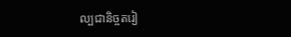ល្បជានិច្ចតរៀ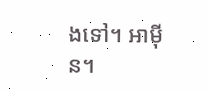ងទៅ។ អាម៉ីន។